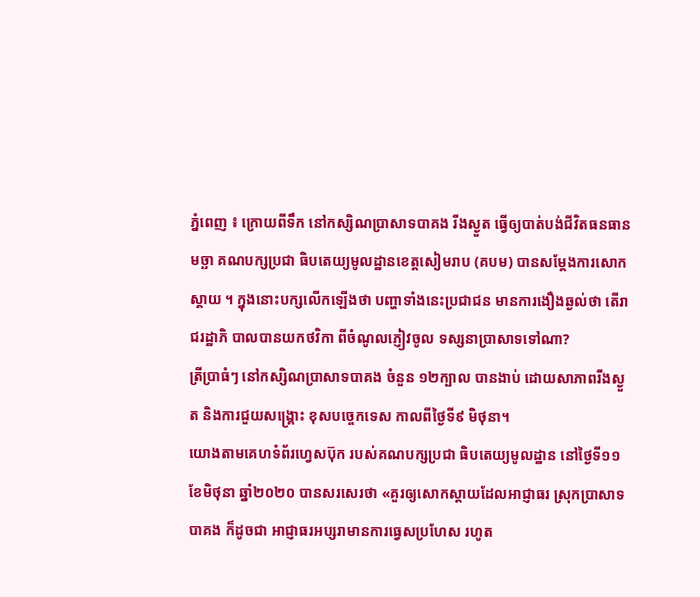ភ្នំពេញ ៖ ក្រោយពីទឹក នៅកស្សិណប្រាសាទបាគង រីងស្ងួត ធ្វើឲ្យបាត់បង់ជីវិតធនធានមច្ឆា គណបក្សប្រជា ធិបតេយ្យមូលដ្ឋានខេត្តសៀមរាប (គបម) បានសម្តែងការសោកស្តាយ ។ ក្នុងនោះបក្សលើកឡើងថា បញ្ហាទាំងនេះប្រជាជន មានការងឿងឆ្ងល់ថា តើរាជរដ្ឋាភិ បាលបានយកថវិកា ពីចំណូលភ្ញៀវចូល ទស្សនាប្រាសាទទៅណា?
ត្រីប្រាធំៗ នៅកស្សិណប្រាសាទបាគង ចំនួន ១២ក្បាល បានងាប់ ដោយសាភាពរីងស្ងួត និងការជួយសង្គ្រោះ ខុសបច្ចេកទេស កាលពីថ្ងៃទី៩ មិថុនា។
យោងតាមគេហទំព័រហ្វេសប៊ុក របស់គណបក្សប្រជា ធិបតេយ្យមូលដ្ឋាន នៅថ្ងៃទី១១ ខែមិថុនា ឆ្នាំ២០២០ បានសរសេរថា «គួរឲ្យសោកស្តាយដែលអាជ្ញាធរ ស្រុកប្រាសាទបាគង ក៏ដូចជា អាជ្ញាធរអប្សរាមានការធ្វេសប្រហែស រហូត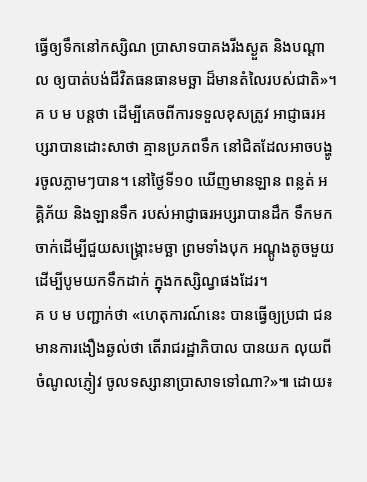ធ្វើឲ្យទឹកនៅកស្សិណ ប្រាសាទបាគងរីងស្ងួត និងបណ្តាល ឲ្យបាត់បង់ជីវិតធនធានមច្ឆា ដ៏មានតំលៃរបស់ជាតិ»។
គ ប ម បន្ដថា ដើម្បីគេចពីការទទួលខុសត្រូវ អាជ្ញាធរអប្សរាបានដោះសាថា គ្មានប្រភពទឹក នៅជិតដែលអាចបង្ហូរចូលភ្លាមៗបាន។ នៅថ្ងៃទី១០ ឃើញមានឡាន ពន្លត់ អគ្គិភ័យ និងឡានទឹក របស់អាជ្ញាធរអប្សរាបានដឹក ទឹកមកចាក់ដើម្បីជួយសង្គ្រោះមច្ឆា ព្រមទាំងបុក អណ្តូងតូចមួយ ដើម្បីបូមយកទឹកដាក់ ក្នុងកស្សិណ្វផងដែរ។
គ ប ម បញ្ជាក់ថា «ហេតុការណ៍នេះ បានធ្វើឲ្យប្រជា ជនមានការងឿងឆ្ងល់ថា តើរាជរដ្ឋាភិបាល បានយក លុយពីចំណូលភ្ញៀវ ចូលទស្សានាប្រាសាទទៅណា?»៕ ដោយ៖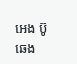អេង ប៊ូឆេង